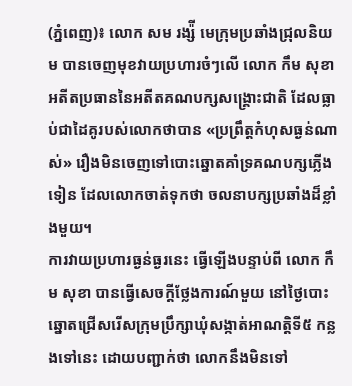(ភ្នំពេញ)៖ លោក សម រង្ស៉ី មេក្រុមប្រឆាំងជ្រុលនិយម បានចេញមុខវាយប្រហារចំៗលើ លោក កឹម សុខា អតីតប្រធាននៃអតីតគណបក្សសង្គ្រោះជាតិ ដែលធ្លាប់ជាដៃគូរបស់លោកថាបាន «ប្រព្រឹត្តកំហុសធ្ងន់ណាស់» រឿងមិនចេញទៅបោះឆ្នោតគាំទ្រគណបក្សភ្លើងទៀន ដែលលោកចាត់ទុកថា ចលនាបក្សប្រឆាំងដ៏ខ្លាំងមួយ។
ការវាយប្រហារធ្ងន់ធ្ងរនេះ ធ្វើឡើងបន្ទាប់ពី លោក កឹម សុខា បានធ្វើសេចក្តីថ្លែងការណ៍មួយ នៅថ្ងៃបោះឆ្នោតជ្រើសរើសក្រុមប្រឹក្សាឃុំសង្កាត់អាណត្តិទី៥ កន្លងទៅនេះ ដោយបញ្ជាក់ថា លោកនឹងមិនទៅ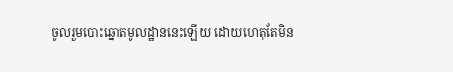ចូលរួមបោះឆ្នោតមូលដ្ឋាននេះឡើយ ដោយហេតុតែមិន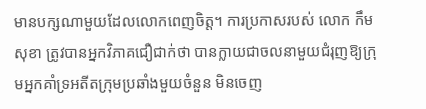មានបក្សណាមួយដែលលោកពេញចិត្ត។ ការប្រកាសរបស់ លោក កឹម សុខា ត្រូវបានអ្នកវិភាគជឿជាក់ថា បានក្លាយជាចលនាមួយជំរុញឱ្យក្រុមអ្នកគាំទ្រអតីតក្រុមប្រឆាំងមួយចំនួន មិនចេញ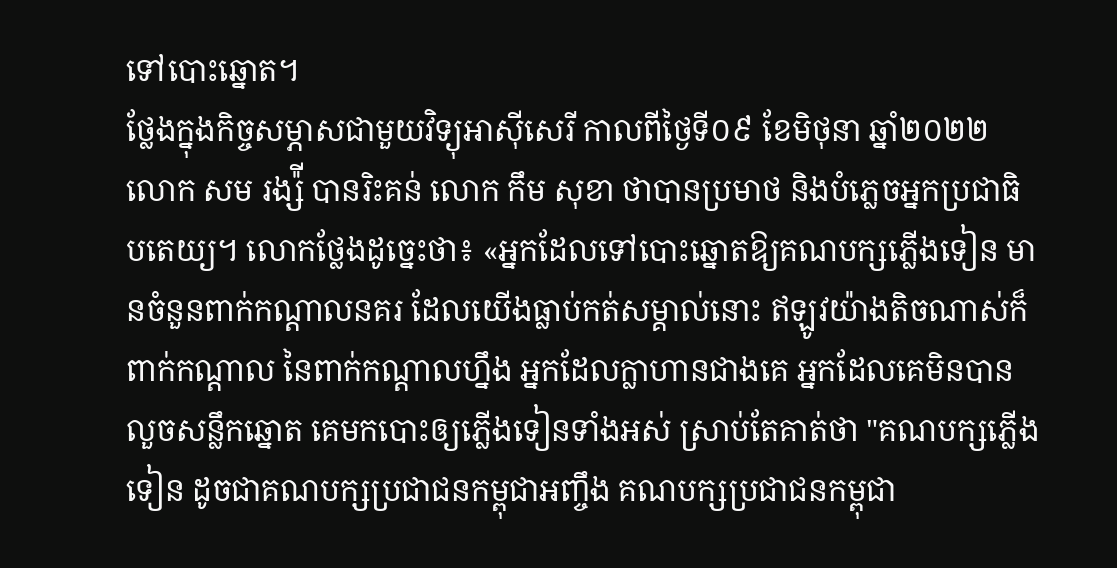ទៅបោះឆ្នោត។
ថ្លែងក្នុងកិច្ចសម្ភាសជាមួយវិទ្យុអាស៊ីសេរី កាលពីថ្ងៃទី០៩ ខែមិថុនា ឆ្នាំ២០២២ លោក សម រង្ស៉ី បានរិះគន់ លោក កឹម សុខា ថាបានប្រមាថ និងបំភ្លេចអ្នកប្រជាធិបតេយ្យ។ លោកថ្លែងដូច្នេះថា៖ «អ្នកដែលទៅបោះឆ្នោតឱ្យគណបក្សភ្លើងទៀន មានចំនួនពាក់កណ្ដាលនគរ ដែលយើងធ្លាប់កត់សម្គាល់នោះ ឥឡូវយ៉ាងតិចណាស់ក៏ពាក់កណ្ដាល នៃពាក់កណ្ដាលហ្នឹង អ្នកដែលក្លាហានជាងគេ អ្នកដែលគេមិនបានលួចសន្លឹកឆ្នោត គេមកបោះឲ្យភ្លើងទៀនទាំងអស់ ស្រាប់តែគាត់ថា "គណបក្សភ្លើងទៀន ដូចជាគណបក្សប្រជាជនកម្ពុជាអញ្ចឹង គណបក្សប្រជាជនកម្ពុជា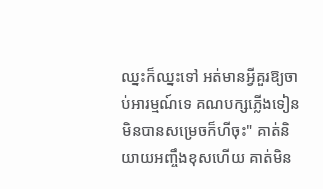ឈ្នះក៏ឈ្នះទៅ អត់មានអ្វីគួរឱ្យចាប់អារម្មណ៍ទេ គណបក្សភ្លើងទៀនមិនបានសម្រេចក៏ហីចុះ" គាត់និយាយអញ្ចឹងខុសហើយ គាត់មិន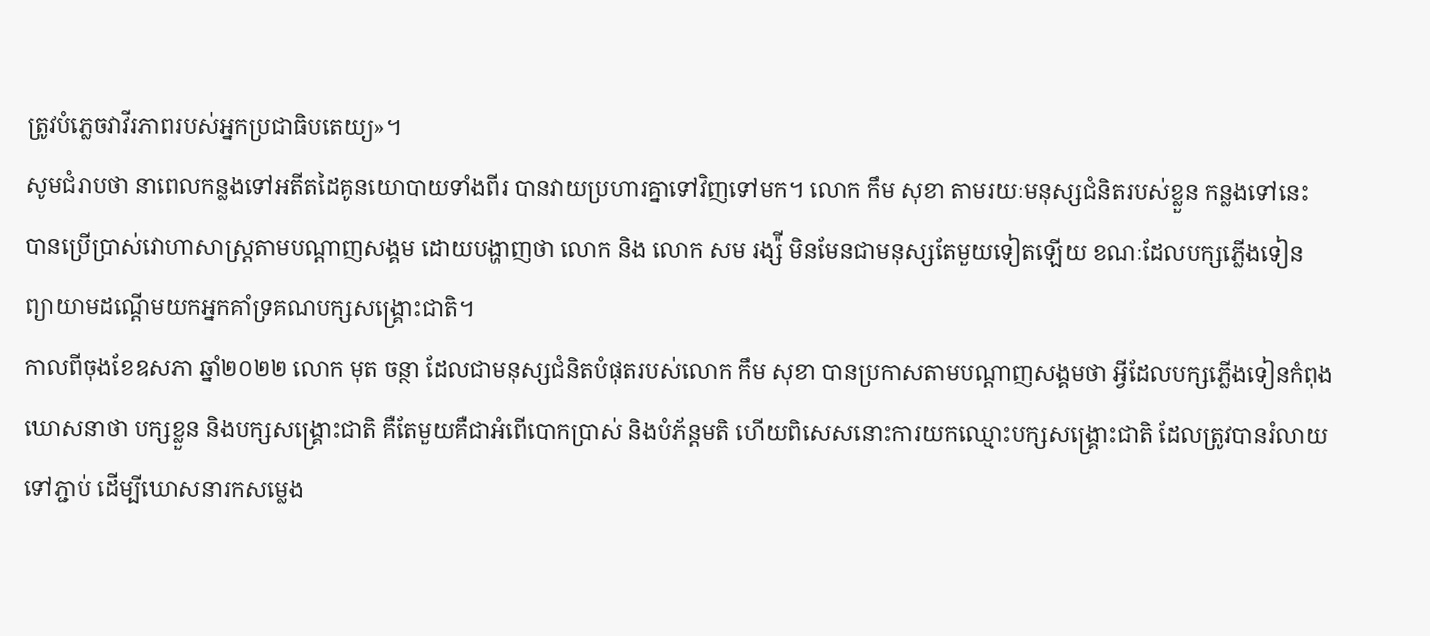ត្រូវបំភ្លេចវាវីរភាពរបស់អ្នកប្រជាធិបតេយ្យ»។
សូមជំរាបថា នាពេលកន្លងទៅអតីតដៃគូនយោបាយទាំងពីរ បានវាយប្រហារគ្នាទៅវិញទៅមក។ លោក កឹម សុខា តាមរយៈមនុស្សជំនិតរបស់ខ្លួន កន្លងទៅនេះ បានប្រើប្រាស់វោហាសាស្ត្រតាមបណ្តាញសង្គម ដោយបង្ហាញថា លោក និង លោក សម រង្ស៉ី មិនមែនជាមនុស្សតែមួយទៀតឡើយ ខណៈដែលបក្សភ្លើងទៀន ព្យាយាមដណ្តើមយកអ្នកគាំទ្រគណបក្សសង្រ្គោះជាតិ។
កាលពីចុងខែឧសភា ឆ្នាំ២០២២ លោក មុត ចន្ថា ដែលជាមនុស្សជំនិតបំផុតរបស់លោក កឹម សុខា បានប្រកាសតាមបណ្តាញសង្គមថា អ្វីដែលបក្សភ្លើងទៀនកំពុងឃោសនាថា បក្សខ្លួន និងបក្សសង្រ្គោះជាតិ គឺតែមួយគឺជាអំពើបោកប្រាស់ និងបំភ័ន្តមតិ ហើយពិសេសនោះការយកឈ្មោះបក្សសង្រ្គោះជាតិ ដែលត្រូវបានរំលាយទៅភ្ជាប់ ដើម្បីឃោសនារកសម្លេង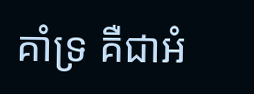គាំទ្រ គឺជាអំ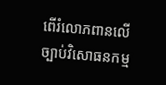ពើរំលោភពានលើច្បាប់វិសោធនកម្ម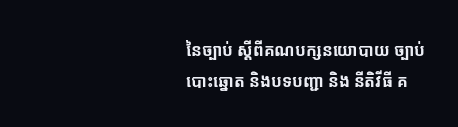នៃច្បាប់ ស្តីពីគណបក្សនយោបាយ ច្បាប់បោះឆ្នោត និងបទបញ្ជា និង នីតិវីធី គ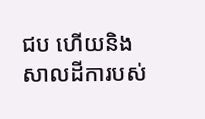ជប ហើយនិងសាលដីការបស់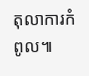តុលាការកំពូល៕